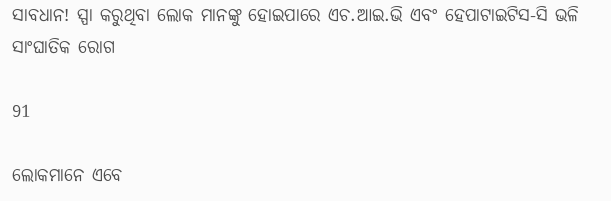ସାବଧାନ! ସ୍ପା କରୁଥିବା ଲୋକ ମାନଙ୍କୁ ହୋଇପାରେ ଏଚ.ଆଇ.ଭି ଏବଂ ହେପାଟାଇଟିସ-ସି ଭଳି ସାଂଘାତିକ ରୋଗ

91

ଲୋକମାନେ ଏବେ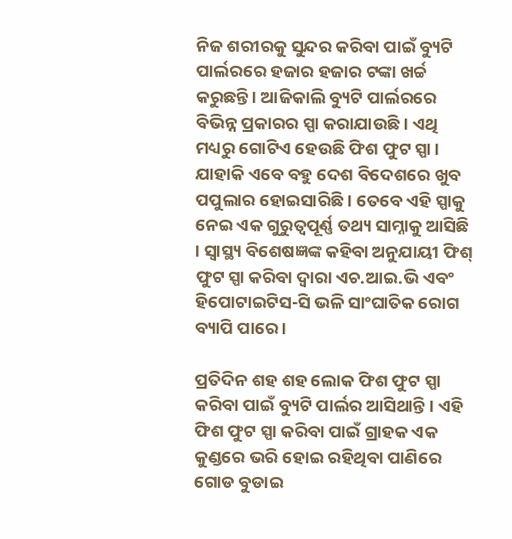ନିଜ ଶରୀରକୁ ସୁନ୍ଦର କରିବା ପାଇଁ ବ୍ୟୁଟି ପାର୍ଲରରେ ହଜାର ହଜାର ଟଙ୍କା ଖର୍ଚ୍ଚ କରୁଛନ୍ତି । ଆଜିକାଲି ବ୍ୟୁଟି ପାର୍ଲରରେ ବିଭିନ୍ନ ପ୍ରକାରର ସ୍ପା କରାଯାଉଛି । ଏଥି ମଧ୍ୟରୁ ଗୋଟିଏ ହେଉଛି ଫିଶ ଫୁଟ ସ୍ପା । ଯାହାକି ଏବେ ବହୁ ଦେଶ ବିଦେଶରେ ଖୁବ ପପୁଲାର ହୋଇସାରିଛି । ତେବେ ଏହି ସ୍ପାକୁ ନେଇ ଏକ ଗୁରୁତ୍ୱପୂର୍ଣ୍ଣ ତଥ୍ୟ ସାମ୍ନାକୁ ଆସିଛି । ସ୍ୱାସ୍ଥ୍ୟ ବିଶେଷଜ୍ଞଙ୍କ କହିବା ଅନୁଯାୟୀ ଫିଶ୍ ଫୁଟ ସ୍ପା କରିବା ଦ୍ୱାରା ଏଚ.ଆଇ.ଭି ଏବଂ ହିପୋଟାଇଟିସ-ସି ଭଳି ସାଂଘାତିକ ରୋଗ ବ୍ୟାପି ପାରେ ।

ପ୍ରତିଦିନ ଶହ ଶହ ଲୋକ ଫିଶ ଫୁଟ ସ୍ପା କରିବା ପାଇଁ ବ୍ୟୁଟି ପାର୍ଲର ଆସିଥାନ୍ତି । ଏହି ଫିଶ ଫୁଟ ସ୍ପା କରିବା ପାଇଁ ଗ୍ରାହକ ଏକ କୁଣ୍ଡରେ ଭରି ହୋଇ ରହିଥିବା ପାଣିରେ ଗୋଡ ବୁଡାଇ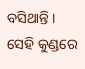ବସିଥାନ୍ତି । ସେହି କୁଣ୍ଡରେ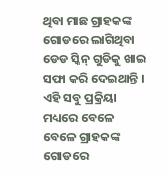ଥିବା ମାଛ ଗ୍ରାହକଙ୍କ ଗୋଡରେ ଲାଗିଥିବା ଡେଡ ସ୍କିନ୍ ଗୁଡିକୁ ଖାଇ ସଫା କରି ଦେଇଥାନ୍ତି । ଏହି ସବୁ ପ୍ରକ୍ରିୟା ମଧ୍ୟରେ ବେଳେ ବେଳେ ଗ୍ରାହକଙ୍କ ଗୋଡରେ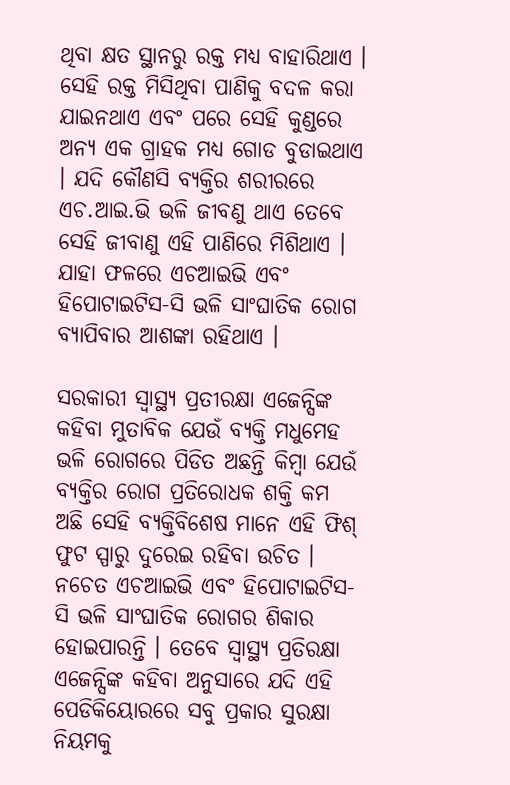ଥିବା କ୍ଷତ ସ୍ଥାନରୁ ରକ୍ତ ମଧ୍ୟ ବାହାରିଥାଏ । ସେହି ରକ୍ତ ମିସିଥିବା ପାଣିକୁ ବଦଳ କରା ଯାଇନଥାଏ ଏବଂ ପରେ ସେହି କୁଣ୍ଡରେ ଅନ୍ୟ ଏକ ଗ୍ରାହକ ମଧ୍ୟ ଗୋଡ ବୁଡାଇଥାଏ । ଯଦି କୌଣସି ବ୍ୟକ୍ତିର ଶରୀରରେ ଏଚ.ଆଇ.ଭି ଭଳି ଜୀବଣୁ ଥାଏ ତେବେ ସେହି ଜୀବାଣୁ ଏହି ପାଣିରେ ମିଶିଥାଏ । ଯାହା ଫଳରେ ଏଚଆଇଭି ଏବଂ ହିପୋଟାଇଟିସ-ସି ଭଳି ସାଂଘାତିକ ରୋଗ ବ୍ୟାପିବାର ଆଶଙ୍କା ରହିଥାଏ ।

ସରକାରୀ ସ୍ୱାସ୍ଥ୍ୟ ପ୍ରତୀରକ୍ଷା ଏଜେନ୍ସିଙ୍କ କହିବା ମୁତାବିକ ଯେଉଁ ବ୍ୟକ୍ତି ମଧୁମେହ ଭଳି ରୋଗରେ ପିଡିତ ଅଛନ୍ତି କିମ୍ବା ଯେଉଁ ବ୍ୟକ୍ତିର ରୋଗ ପ୍ରତିରୋଧକ ଶକ୍ତି କମ ଅଛି ସେହି ବ୍ୟକ୍ତିବିଶେଷ ମାନେ ଏହି ଫିଶ୍ ଫୁଟ ସ୍ପାରୁ ଦୁରେଇ ରହିବା ଉଚିତ । ନଚେତ ଏଚଆଇଭି ଏବଂ ହିପୋଟାଇଟିସ-ସି ଭଳି ସାଂଘାତିକ ରୋଗର ଶିକାର ହୋଇପାରନ୍ତି । ତେବେ ସ୍ୱାସ୍ଥ୍ୟ ପ୍ରତିରକ୍ଷା ଏଜେନ୍ସିଙ୍କ କହିବା ଅନୁସାରେ ଯଦି ଏହି ପେଡିକିୟୋରରେ ସବୁ ପ୍ରକାର ସୁରକ୍ଷା ନିୟମକୁ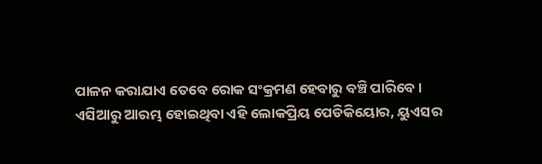ପାଳନ କରାଯାଏ ତେବେ ରୋକ ସଂକ୍ରମଣ ହେବାରୁ ବଞ୍ଚି ପାରିବେ ।
ଏସିଆରୁ ଆରମ୍ଭ ହୋଇଥିବା ଏହି ଲୋକପ୍ରିୟ ପେଡିକିୟୋର, ୟୁଏସର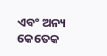ଏବଂ ଅନ୍ୟ କେତେକ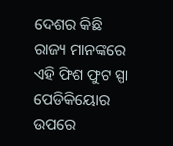ଦେଶର କିଛି ରାଜ୍ୟ ମାନଙ୍କରେ ଏହି ଫିଶ ଫୁଟ ସ୍ପା ପେଡିକିୟୋର ଉପରେ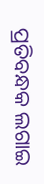ପ୍ରତିବନ୍ଧକ ଲଗାଇ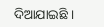ଦିଆଯାଇଛି ।